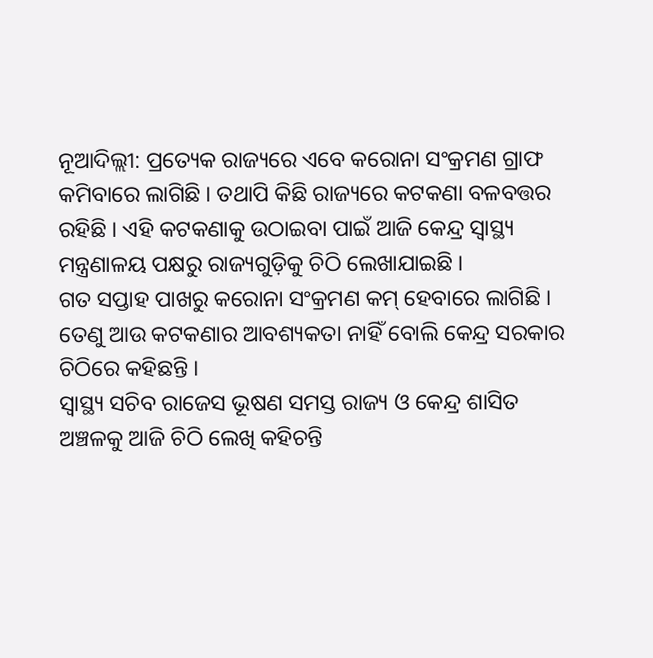ନୂଆଦିଲ୍ଲୀ: ପ୍ରତ୍ୟେକ ରାଜ୍ୟରେ ଏବେ କରୋନା ସଂକ୍ରମଣ ଗ୍ରାଫ କମିବାରେ ଲାଗିଛି । ତଥାପି କିଛି ରାଜ୍ୟରେ କଟକଣା ବଳବତ୍ତର ରହିଛି । ଏହି କଟକଣାକୁ ଉଠାଇବା ପାଇଁ ଆଜି କେନ୍ଦ୍ର ସ୍ୱାସ୍ଥ୍ୟ ମନ୍ତ୍ରଣାଳୟ ପକ୍ଷରୁ ରାଜ୍ୟଗୁଡ଼ିକୁ ଚିଠି ଲେଖାଯାଇଛି ।
ଗତ ସପ୍ତାହ ପାଖରୁ କରୋନା ସଂକ୍ରମଣ କମ୍ ହେବାରେ ଲାଗିଛି । ତେଣୁ ଆଉ କଟକଣାର ଆବଶ୍ୟକତା ନାହିଁ ବୋଲି କେନ୍ଦ୍ର ସରକାର ଚିଠିରେ କହିଛନ୍ତି ।
ସ୍ୱାସ୍ଥ୍ୟ ସଚିବ ରାଜେସ ଭୂଷଣ ସମସ୍ତ ରାଜ୍ୟ ଓ କେନ୍ଦ୍ର ଶାସିତ ଅଞ୍ଚଳକୁ ଆଜି ଚିଠି ଲେଖି କହିଚନ୍ତି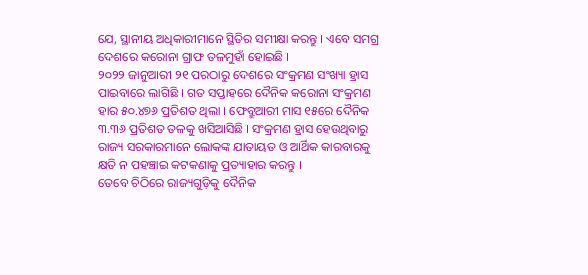ଯେ, ସ୍ଥାନୀୟ ଅଧିକାରୀମାନେ ସ୍ଥିତିର ସମୀକ୍ଷା କରନ୍ତୁ । ଏବେ ସମଗ୍ର ଦେଶରେ କରୋନା ଗ୍ରାଫ ତଳମୁହାଁ ହୋଇଛି ।
୨୦୨୨ ଜାନୁଆରୀ ୨୧ ପରଠାରୁ ଦେଶରେ ସଂକ୍ରମଣ ସଂଖ୍ୟା ହ୍ରାସ ପାଇବାରେ ଲାଗିଛି । ଗତ ସପ୍ତାହରେ ଦୈନିକ କରୋନା ସଂକ୍ରମଣ ହାର ୫୦.୪୭୬ ପ୍ରତିଶତ ଥିଲା । ଫେବ୍ରୁଆରୀ ମାସ ୧୫ରେ ଦୈନିକ ୩.୩୬ ପ୍ରତିଶତ ତଳକୁ ଖସିଆସିଛି । ସଂକ୍ରମଣ ହ୍ରାସ ହେଉଥିବାରୁ ରାଜ୍ୟ ସରକାରମାନେ ଲୋକଙ୍କ ଯାତାୟତ ଓ ଆର୍ଥିକ କାରବାରକୁ କ୍ଷତି ନ ପହଞ୍ଚାଇ କଟକଣାକୁ ପ୍ରତ୍ୟାହାର କରନ୍ତୁ ।
ତେବେ ଚିଠିରେ ରାଜ୍ୟଗୁଡ଼ିକୁ ଦୈନିକ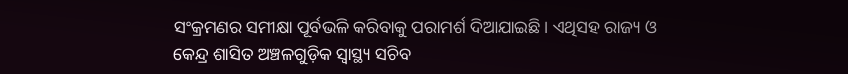ସଂକ୍ରମଣର ସମୀକ୍ଷା ପୂର୍ବଭଳି କରିବାକୁ ପରାମର୍ଶ ଦିଆଯାଇଛି। ଏଥିସହ ରାଜ୍ୟ ଓ କେନ୍ଦ୍ର ଶାସିତ ଅଞ୍ଚଳଗୁଡ଼ିକ ସ୍ୱାସ୍ଥ୍ୟ ସଚିବ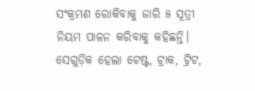ସଂକ୍ରମଣ ରୋକିବାକୁ ଜାରି ୫ ସୂତ୍ରୀ ନିୟମ ପାଳନ କରିବାକୁ କହିଛନ୍ତି। ସେଗୁଡ଼ିକ ହେଲା ଟେଷ୍ଟ, ଟ୍ରାକ, ଟ୍ରିଟ,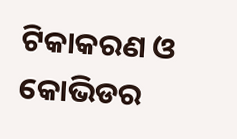ଟିକାକରଣ ଓ କୋଭିଡର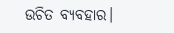ଉଚିତ ବ୍ୟବହାର।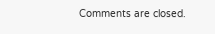Comments are closed.